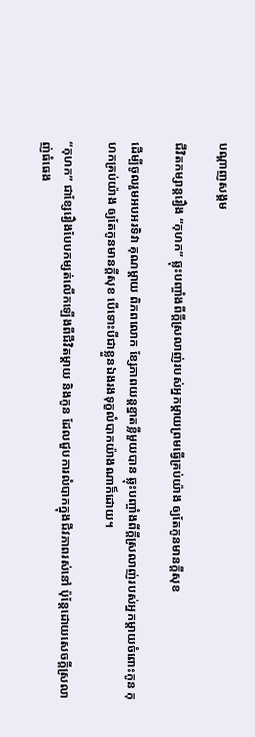បណ្តាញសង្គម

ជីវិតកម្សាន្ដរឿង “កុហក” ឆ្លុះបញ្ចាំងពីក្ដីស្រលាញ់របស់អ្នកម្ដាយព្រមធ្វើគ្រប់យ៉ាង ឲ្យតែកូនមានក្ដីសុខ

ដើម្បីចូលរួមអបអរទិវា គុណម្ដាយ ពិភពលោក ខ្សែភាពយន្តខ្នាតខ្លីមួយបាន ឆ្លុះបញ្ចាំងពីក្ដីស្រលាញ់របស់អ្នកម្ដាយចំពោះកូន កុហកគ្រប់យ៉ាង ឲ្យតែកូនមានក្ដីសុខ បើទោះបីជាខ្លួនឯងរងទុក្ខលំបាកយ៉ាងណាក៏ដោយ។

“កុហក” ជាខ្សែរឿងបែបកម្សត់លើកឡើងពីជីវិតម្ដាយ និងកូន ដែលជួបការលំបាកក្នុងជីវភាពរស់នៅ ប៉ុន្ដែដោយសេចក្ដីស្រលាញ់ធំធេង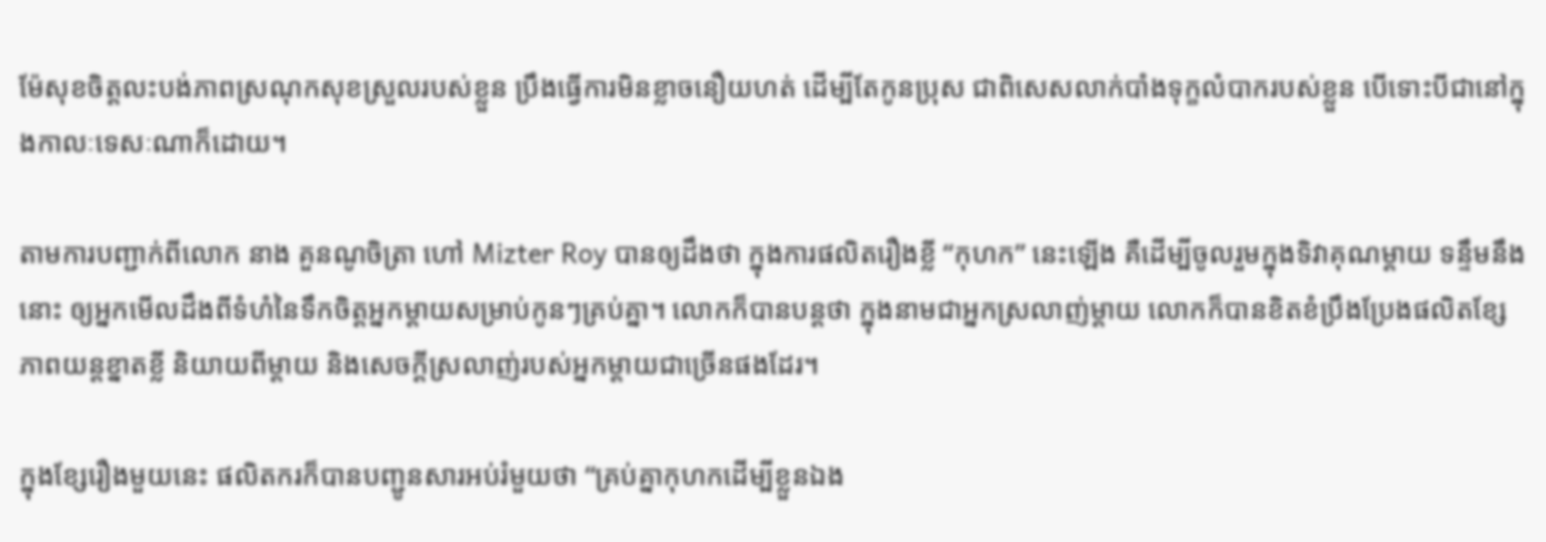ម៉ែសុខចិត្តលះបង់ភាពស្រណុកសុខស្រួលរបស់ខ្លួន ប្រឹងធ្វើការមិនខ្លាចនឿយហត់ ដើម្បីតែកូនប្រុស ជាពិសេសលាក់បាំងទុក្ខលំបាករបស់ខ្លួន បើទោះបីជានៅក្នុងកាលៈទេសៈណាក៏ដោយ។

តាមការបញ្ជាក់ពីលោក នាង គួនណូចិត្រា ហៅ Mizter Roy បានឲ្យដឹងថា ក្នុងការផលិតរឿងខ្លី “កុហក” នេះឡើង គឺដើម្បីចូលរួមក្នុងទិវាគុណម្ដាយ ទន្ទឹមនឹងនោះ ឲ្យអ្នកមើលដឹងពីទំហំនៃទឹកចិត្តអ្នកម្ដាយសម្រាប់កូនៗគ្រប់គ្នា។ លោកក៏បានបន្តថា ក្នុងនាមជាអ្នកស្រលាញ់ម្ដាយ លោកក៏បានខិតខំប្រឹងប្រែងផលិតខ្សែភាពយន្តខ្នាតខ្លី និយាយពីម្ដាយ និងសេចក្ដីស្រលាញ់របស់អ្នកម្ដាយជាច្រើនផងដែរ។

ក្នុងខ្សែរឿងមួយនេះ ផលិតករក៏បានបញ្ជូនសារអប់រំមួយថា “គ្រប់គ្នាកុហកដើម្បីខ្លួនឯង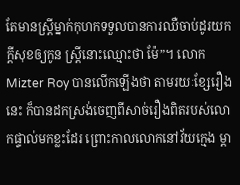តែមានស្ដ្រីម្នាក់កុហកទទួលបានការឈឺចាប់ដូរយកក្ដីសុខឲ្យកូន ស្ដ្រីនោះឈ្មោះថា ម៉ែ”។ លោក Mizter Roy បានលើកឡើងថា តាមរយៈខ្សែរឿងនេះ ក៏បានដកស្រង់ចេញពីសាច់រឿងពិតរបស់លោកផ្ទាល់មកខ្លះដែរ ព្រោះកាលលោកនៅវ័យក្មេង ម្ដា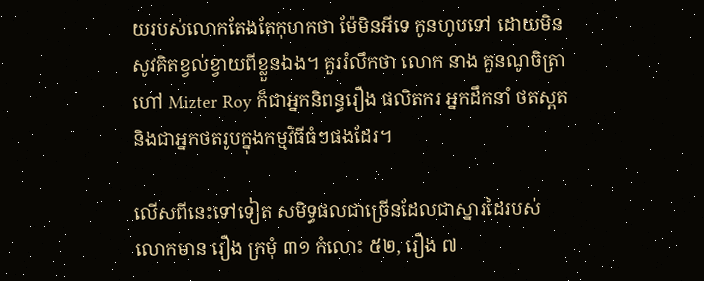យរបស់លោកតែងតែកុហកថា ម៉ែមិនអីទេ កូនហូបទៅ ដោយមិនសូវគិតខ្វល់ខ្វាយពីខ្លួនឯង។ គួររំលឹកថា លោក នាង គួនណូចិត្រា ហៅ Mizter Roy ក៏ជាអ្នកនិពន្ធរឿង ផលិតករ អ្នកដឹកនាំ ថតស្ពត និងជាអ្នកថតរូបក្នុងកម្មវិធីធំៗផងដែរ។

លើសពីនេះទៅទៀត សមិទ្ធផលជាច្រើនដែលជាស្នារដៃរបស់លោកមាន រឿង ក្រមុំ ៣១ កំលោះ ៥២, រឿង ៧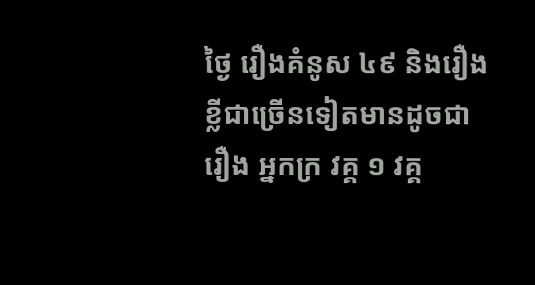ថ្ងៃ រឿងគំនូស ៤៩ និងរឿងខ្លីជាច្រើនទៀតមានដូចជា រឿង អ្នកក្រ វគ្គ ១ វគ្គ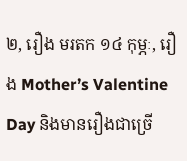២, រឿង មរតក ១៤ កុម្ភៈ, រឿង Mother’s Valentine Day និងមានរឿងជាច្រើ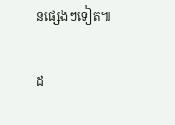នផ្សេងៗទៀត៕

ដ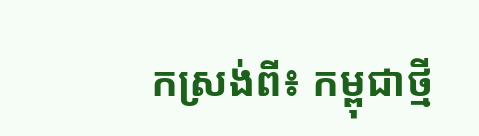កស្រង់ពី៖ កម្ពុជាថ្មី